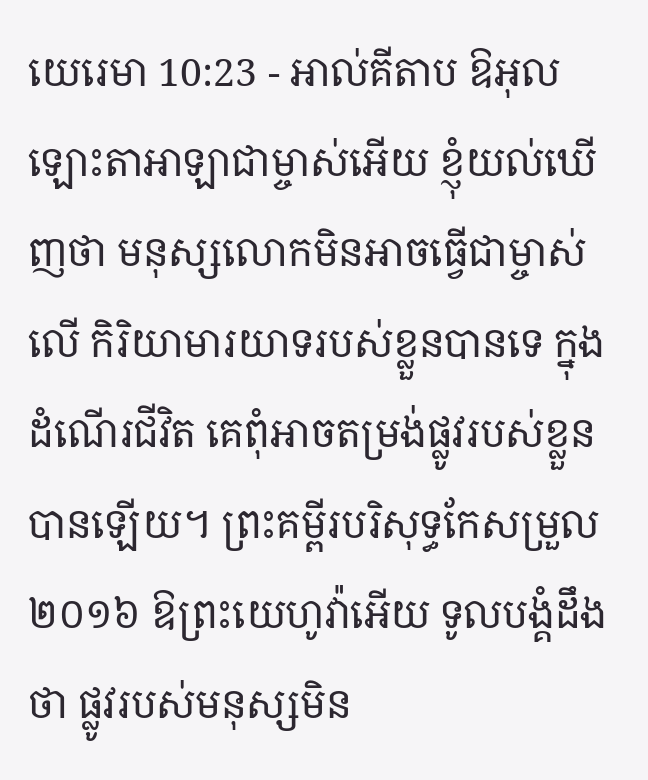យេរេមា 10:23 - អាល់គីតាប ឱអុលឡោះតាអាឡាជាម្ចាស់អើយ ខ្ញុំយល់ឃើញថា មនុស្សលោកមិនអាចធ្វើជាម្ចាស់លើ កិរិយាមារយាទរបស់ខ្លួនបានទេ ក្នុងដំណើរជីវិត គេពុំអាចតម្រង់ផ្លូវរបស់ខ្លួនបានឡើយ។ ព្រះគម្ពីរបរិសុទ្ធកែសម្រួល ២០១៦ ឱព្រះយេហូវ៉ាអើយ ទូលបង្គំដឹងថា ផ្លូវរបស់មនុស្សមិន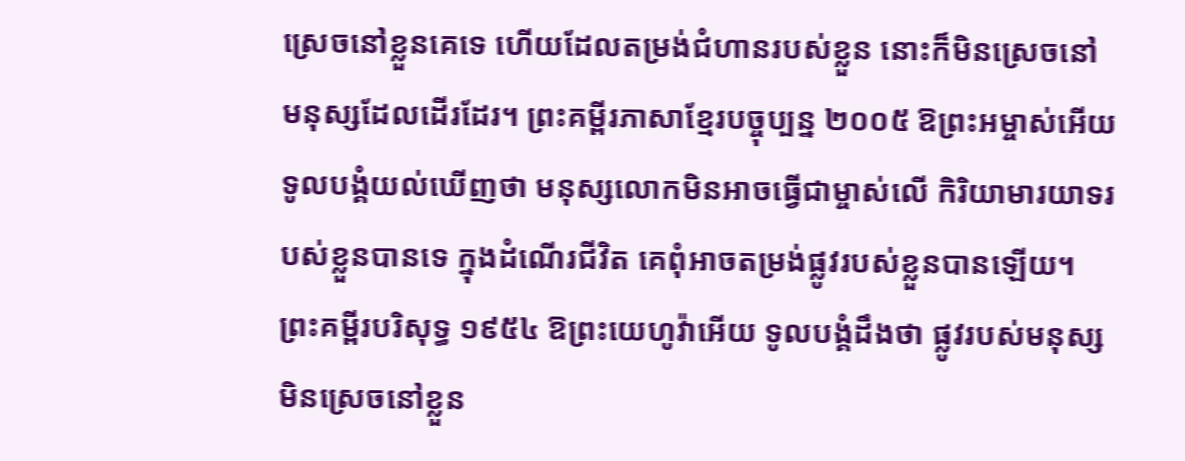ស្រេចនៅខ្លួនគេទេ ហើយដែលតម្រង់ជំហានរបស់ខ្លួន នោះក៏មិនស្រេចនៅមនុស្សដែលដើរដែរ។ ព្រះគម្ពីរភាសាខ្មែរបច្ចុប្បន្ន ២០០៥ ឱព្រះអម្ចាស់អើយ ទូលបង្គំយល់ឃើញថា មនុស្សលោកមិនអាចធ្វើជាម្ចាស់លើ កិរិយាមារយាទរបស់ខ្លួនបានទេ ក្នុងដំណើរជីវិត គេពុំអាចតម្រង់ផ្លូវរបស់ខ្លួនបានឡើយ។ ព្រះគម្ពីរបរិសុទ្ធ ១៩៥៤ ឱព្រះយេហូវ៉ាអើយ ទូលបង្គំដឹងថា ផ្លូវរបស់មនុស្សមិនស្រេចនៅខ្លួន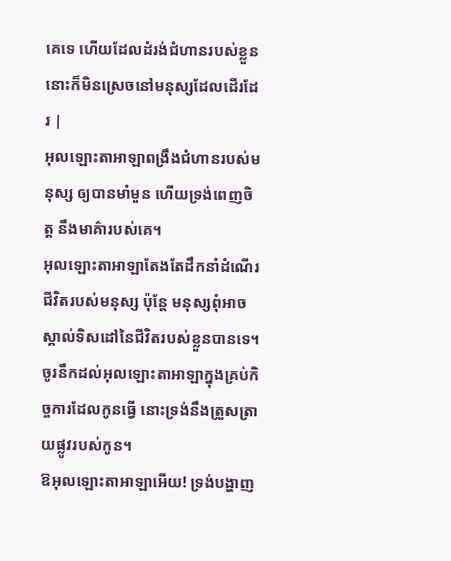គេទេ ហើយដែលដំរង់ជំហានរបស់ខ្លួន នោះក៏មិនស្រេចនៅមនុស្សដែលដើរដែរ |
អុលឡោះតាអាឡាពង្រឹងជំហានរបស់មនុស្ស ឲ្យបានមាំមួន ហើយទ្រង់ពេញចិត្ត នឹងមាគ៌ារបស់គេ។
អុលឡោះតាអាឡាតែងតែដឹកនាំដំណើរជីវិតរបស់មនុស្ស ប៉ុន្តែ មនុស្សពុំអាចស្គាល់ទិសដៅនៃជីវិតរបស់ខ្លួនបានទេ។
ចូរនឹកដល់អុលឡោះតាអាឡាក្នុងគ្រប់កិច្ចការដែលកូនធ្វើ នោះទ្រង់នឹងត្រួសត្រាយផ្លូវរបស់កូន។
ឱអុលឡោះតាអាឡាអើយ! ទ្រង់បង្ហាញ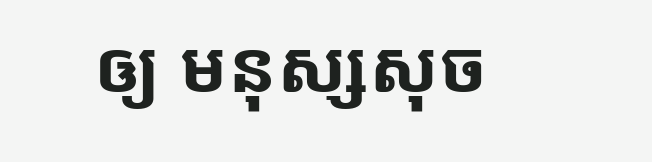ឲ្យ មនុស្សសុច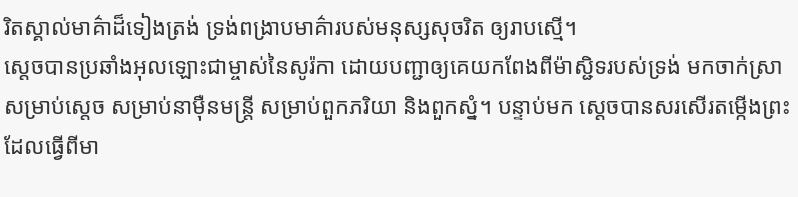រិតស្គាល់មាគ៌ាដ៏ទៀងត្រង់ ទ្រង់ពង្រាបមាគ៌ារបស់មនុស្សសុចរិត ឲ្យរាបស្មើ។
ស្តេចបានប្រឆាំងអុលឡោះជាម្ចាស់នៃសូរ៉កា ដោយបញ្ជាឲ្យគេយកពែងពីម៉ាស្ជិទរបស់ទ្រង់ មកចាក់ស្រាសម្រាប់ស្តេច សម្រាប់នាម៉ឺនមន្ត្រី សម្រាប់ពួកភរិយា និងពួកស្នំ។ បន្ទាប់មក ស្តេចបានសរសើរតម្កើងព្រះដែលធ្វើពីមា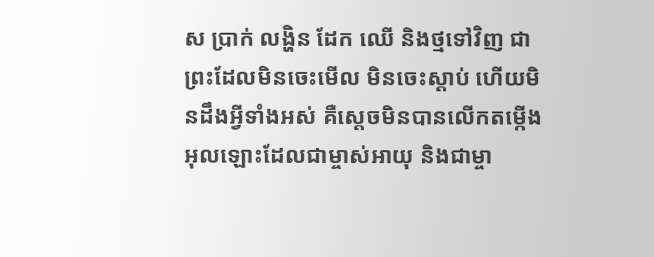ស ប្រាក់ លង្ហិន ដែក ឈើ និងថ្មទៅវិញ ជាព្រះដែលមិនចេះមើល មិនចេះស្ដាប់ ហើយមិនដឹងអ្វីទាំងអស់ គឺស្តេចមិនបានលើកតម្កើងអុលឡោះដែលជាម្ចាស់អាយុ និងជាម្ចា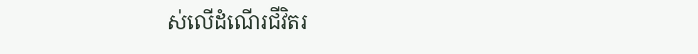ស់លើដំណើរជីវិតរ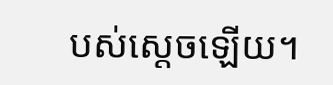បស់ស្តេចឡើយ។